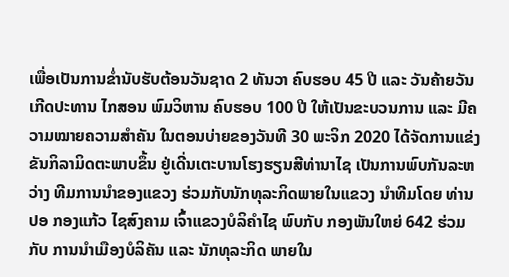ເພື່ອເປັນການຂ່ຳນັບຮັບຕ້ອນວັນຊາດ 2 ທັນວາ ຄົບຮອບ 45 ປີ ແລະ ວັນຄ້າຍວັນເກີດປະທານ ໄກສອນ ພົມວິຫານ ຄົບຮອບ 100 ປີ ໃຫ້ເປັນຂະບວນການ ແລະ ມີຄວາມໝາຍຄວາມສຳຄັນ ໃນຕອນບ່າຍຂອງວັນທີ 30 ພະຈິກ 2020 ໄດ້ຈັດການແຂ່ງຂັນກິລາມິດຕະພາບຂຶ້ນ ຢູ່ເດີ່ນເຕະບານໂຮງຮຽນສີທ່ານາໄຊ ເປັນການພົບກັນລະຫວ່າງ ທີມການນຳຂອງແຂວງ ຮ່ວມກັບນັກທຸລະກິດພາຍໃນແຂວງ ນຳທີມໂດຍ ທ່ານ ປອ ກອງແກ້ວ ໄຊສົງຄາມ ເຈົ້າແຂວງບໍລິຄຳໄຊ ພົບກັບ ກອງພັນໃຫຍ່ 642 ຮ່ວມກັບ ການນຳເມືອງບໍລິຄັນ ແລະ ນັກທຸລະກິດ ພາຍໃນ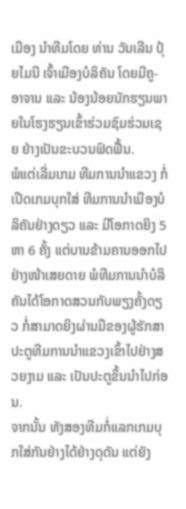ເມືອງ ນຳທີມໂດຍ ທ່ານ ວັນເລີນ ປຸ້ຍໄມນີ ເຈົ້າເມືອງບໍລິຄັນ ໂດຍມີຄູ-ອາຈານ ແລະ ນ້ອງນ້ອຍນັກຮຽນພາຍໃນໂຮງຮຽນເຂົ້າຮ່ວມຊົມຮ່ວມເຊຍ ຢ່າງເປັນຂະບວນຟົດຟື້ນ.
ພໍແຕ່ເລີ່ມເກມ ທີມການນຳແຂວງ ກໍ່ເປີດເກມບຸກໃສ່ ທີມການນຳເມືອງບໍລິຄັນຢ່າງດຽວ ແລະ ມີໂອກາດຍິງ 5 ຫາ 6 ຄັ້ງ ແຕ່ບານຂ້າມຄານອອກໄປຢ່າງໜ້າເສຍດາຍ ພໍທີມການນຳບໍລິຄັນໄດ້ໂອກາດສວນກັບພຽງຄັ້ງດຽວ ກໍ່ສາມາດຍິງຜ່ານມືຂອງຜູ້ຮັກສາປະຕູທີມການນຳແຂວງເຂົ້າໄປຢ່າງສວຍງາມ ແລະ ເປັນປະຕູຂຶ້ນນຳໄປກ່ອນ.
ຈາກນັ້ນ ທັງສອງທີມກໍ່ແລກເກມບຸກໃສ່ກັນຢ່າງໄດ້ຢ່າງດຸດັນ ແຕ່ຍັງ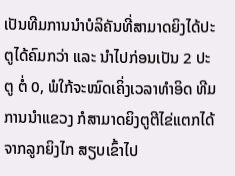ເປັນທີມການນຳບໍລິຄັນທີ່ສາມາດຍິງໄດ້ປະຕູໄດ້ຄົມກວ່າ ແລະ ນຳໄປກ່ອນເປັນ 2 ປະຕູ ຕໍ່ 0, ພໍໃກ້ຈະໝົດເຄິ່ງເວລາທຳອິດ ທີມການນຳແຂວງ ກໍສາມາດຍິງຕູຕີໄຂ່ແຕກໄດ້ ຈາກລູກຍິງໄກ ສຽບເຂົ້າໄປ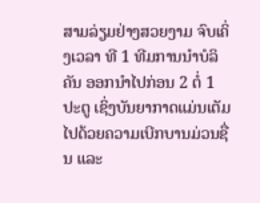ສາມລ່ຽມຢ່າງສວຍງາມ ຈົບເຄິ່ງເວລາ ທີ 1 ທີມການນຳບໍລິຄັນ ອອກນຳໄປກ່ອນ 2 ຕໍ່ 1 ປະຕູ ເຊິ່ງບັນຍາກາດແມ່ນເຕັມໄປດ້ວຍຄວາມເບີກບານມ່ວນຊື່ນ ແລະ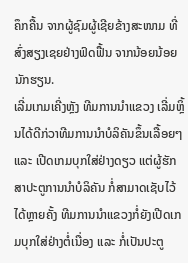ຄຶກຄື້ນ ຈາກຜູ້ຊົມຜູ້ເຊີຍຂ້າງສະໜາມ ທີ່ສົ່ງສຽງເຊຍຢ່າງຟົດຟື້ນ ຈາກນ້ອຍນ້ອຍນັກຮຽນ.
ເລີ່ມເກມເຄີ່ງຫຼັງ ທີມການນຳແຂວງ ເລີ່ມຫຼິ້ນໄດ້ດີກ່ວາທີມການນຳບໍລິຄັນຂຶ້ນເລື້ອຍໆ ແລະ ເປີດເກມບຸກໃສ່ຢ່າງດຽວ ແຕ່ຜູ້ຮັກສາປະຕູການນຳບໍລິຄັນ ກໍ່ສາມາດເຊັບໄວ້ໄດ້ຫຼາຍຄັ້ງ ທີມການນຳແຂວງກໍ່ຍັງເປີດເກມບຸກໃສ່ຢ່າງຕໍ່ເນື່ອງ ແລະ ກໍ່ເປັນປະຕູ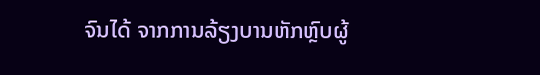ຈົນໄດ້ ຈາກການລ້ຽງບານຫັກຫຼົບຜູ້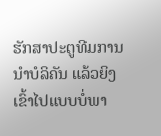ຮັກສາປະຕູທີມການນຳບໍລິຄັນ ແລ້ວຍິງເຂົ້າໄປແບບບໍ່ພາ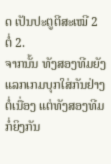ດ ເປັນປະຕູຕີສະເໝີ 2 ຕໍ່ 2.
ຈາກນັ້ນ ທັງສອງທີມຍັງແລກເກມບຸກໃສ່ກັນຢ່າງຕໍ່ເນື່ອງ ແຕ່ທັງສອງທີມກໍ່ຍິງກັນ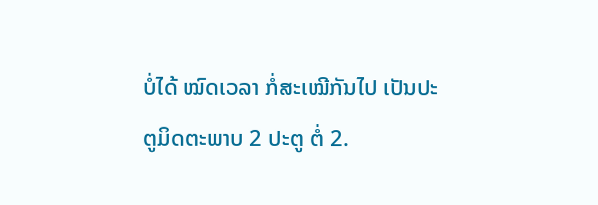ບໍ່ໄດ້ ໝົດເວລາ ກໍ່ສະເໝີກັນໄປ ເປັນປະຕູມິດຕະພາບ 2 ປະຕູ ຕໍ່ 2.